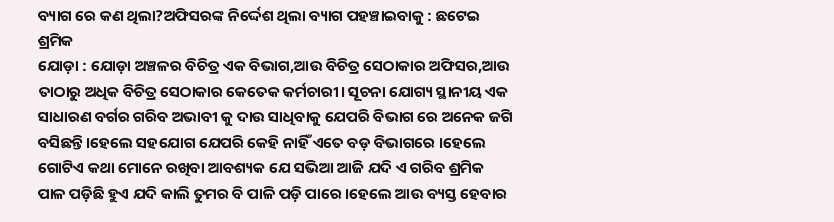ବ୍ୟାଗ ରେ କଣ ଥିଲା?ଅଫିସରଙ୍କ ନିର୍ଦ୍ଦେଶ ଥିଲା ବ୍ୟାଗ ପହଞ୍ଚାଇବାକୁ : ଛଟେଇ ଶ୍ରମିକ
ଯୋଡ଼ା : ଯୋଡ଼ା ଅଞ୍ଚଳର ବିଚିତ୍ର ଏକ ବିଭାଗ,ଆଉ ବିଚିତ୍ର ସେଠାକାର ଅଫିସର,ଆଉ ତାଠାରୁ ଅଧିକ ବିଚିତ୍ର ସେଠାକାର କେତେକ କର୍ମଚାରୀ। ସୂଚନା ଯୋଗ୍ୟ ସ୍ଥାନୀୟ ଏକ ସାଧାରଣ ବର୍ଗର ଗରିବ ଅଭାବୀ କୁ ଦାଉ ସାଧିବାକୁ ଯେପରି ବିଭାଗ ରେ ଅନେକ ଜଗି ବସିଛନ୍ତି।ହେଲେ ସହଯୋଗ ଯେପରି କେହି ନାହିଁ ଏତେ ବଡ଼ ବିଭାଗରେ ।ହେଲେ ଗୋଟିଏ କଥା ମୋନେ ରଖିବା ଆବଶ୍ୟକ ଯେ ସଭିଆ ଆଜି ଯଦି ଏ ଗରିବ ଶ୍ରମିକ ପାଳ ପଡ଼ିଛି ହୁଏ ଯଦି କାଲି ତୁମର ବି ପାଳି ପଡ଼ି ପାରେ ।ହେଲେ ଆଉ ବ୍ୟସ୍ତ ହେବାର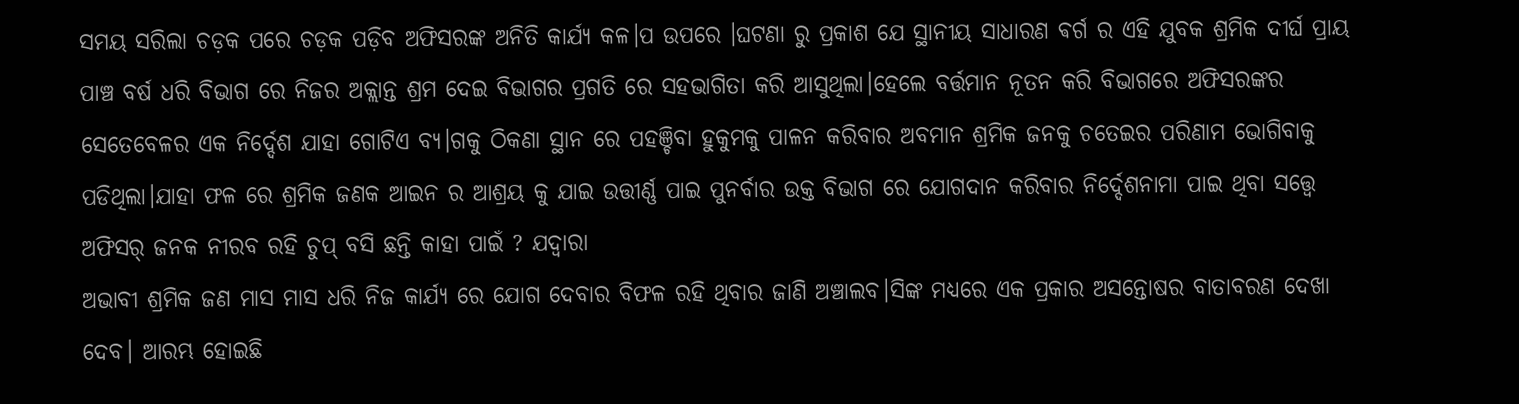ସମୟ ସରିଲା ଚଡ଼କ ପରେ ଚଡ଼କ ପଡ଼ିବ ଅଫିସରଙ୍କ ଅନିତି କାର୍ଯ୍ୟ କଳ।ପ ଉପରେ ।ଘଟଣା ରୁ ପ୍ରକାଶ ଯେ ସ୍ଥାନୀୟ ସାଧାରଣ ଵର୍ଗ ର ଏହି ଯୁବକ ଶ୍ରମିକ ଦୀର୍ଘ ପ୍ରାୟ ପାଞ୍ଚ ବର୍ଷ ଧରି ବିଭାଗ ରେ ନିଜର ଅକ୍ଲାନ୍ତ ଶ୍ରମ ଦେଇ ବିଭାଗର ପ୍ରଗତି ରେ ସହଭାଗିତା କରି ଆସୁଥିଲା।ହେଲେ ବର୍ତ୍ତମାନ ନୂତନ କରି ବିଭାଗରେ ଅଫିସରଙ୍କର ସେତେବେଳର ଏକ ନିର୍ଦ୍ଦେଶ ଯାହା ଗୋଟିଏ ବ୍ୟ।ଗକୁ ଠିକଣା ସ୍ଥାନ ରେ ପହଞ୍ଚିବା ହୁକୁମକୁ ପାଳନ କରିବାର ଅବମାନ ଶ୍ରମିକ ଜନକୁ ଚତେଇର ପରିଣାମ ଭୋଗିବାକୁ ପଡିଥିଲା।ଯାହା ଫଳ ରେ ଶ୍ରମିକ ଜଣକ ଆଇନ ର ଆଶ୍ରୟ କୁ ଯାଇ ଉତ୍ତୀର୍ଣ୍ଣ ପାଇ ପୁନର୍ବାର ଉକ୍ତ ବିଭାଗ ରେ ଯୋଗଦାନ କରିବାର ନିର୍ଦ୍ଦେଶନାମା ପାଇ ଥିବା ସତ୍ତ୍ବେ ଅଫିସର୍ ଜନକ ନୀରବ ରହି ଚୁପ୍ ବସି ଛନ୍ତି କାହା ପାଇଁ ? ଯଦ୍ୱାରା
ଅଭାବୀ ଶ୍ରମିକ ଜଣ ମାସ ମାସ ଧରି ନିଜ କାର୍ଯ୍ୟ ରେ ଯୋଗ ଦେବାର ବିଫଳ ରହି ଥିବାର ଜାଣି ଅଞ୍ଚାଲବ।ସିଙ୍କ ମଧ୍ୟରେ ଏକ ପ୍ରକାର ଅସନ୍ତୋଷର ବାତାବରଣ ଦେଖା ଦେବ। ଆରମ୍ଭ ହୋଇଛି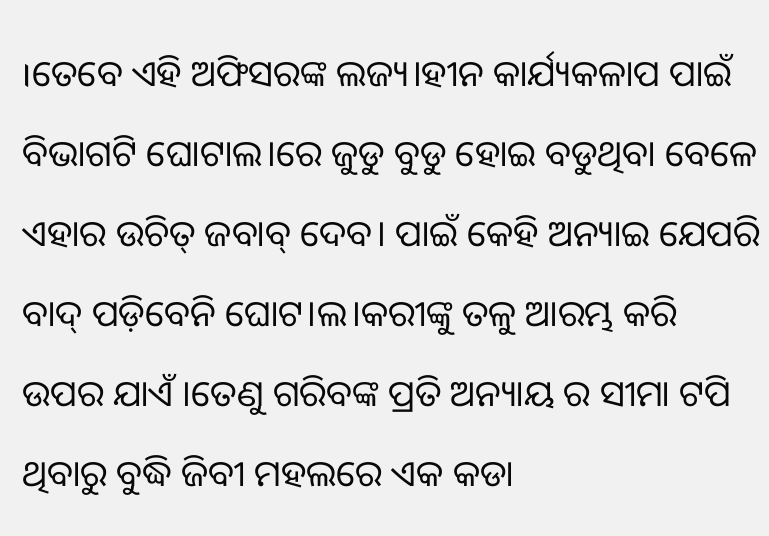।ତେବେ ଏହି ଅଫିସରଙ୍କ ଲଜ୍ୟ।ହୀନ କାର୍ଯ୍ୟକଳାପ ପାଇଁ ବିଭାଗଟି ଘୋଟାଲ।ରେ ଜୁଡୁ ବୁଡୁ ହୋଇ ବଡୁଥିବା ବେଳେ ଏହାର ଉଚିତ୍ ଜବାବ୍ ଦେବ। ପାଇଁ କେହି ଅନ୍ୟାଇ ଯେପରି ବାଦ୍ ପଡ଼ିବେନି ଘୋଟ।ଲ।କରୀଙ୍କୁ ତଳୁ ଆରମ୍ଭ କରି ଉପର ଯାଏଁ ।ତେଣୁ ଗରିବଙ୍କ ପ୍ରତି ଅନ୍ୟାୟ ର ସୀମା ଟପି ଥିବାରୁ ବୁଦ୍ଧି ଜିବୀ ମହଲରେ ଏକ କଡା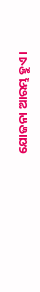ଯୋଜନା ଆରମ୍ଭ ହୁଏ।